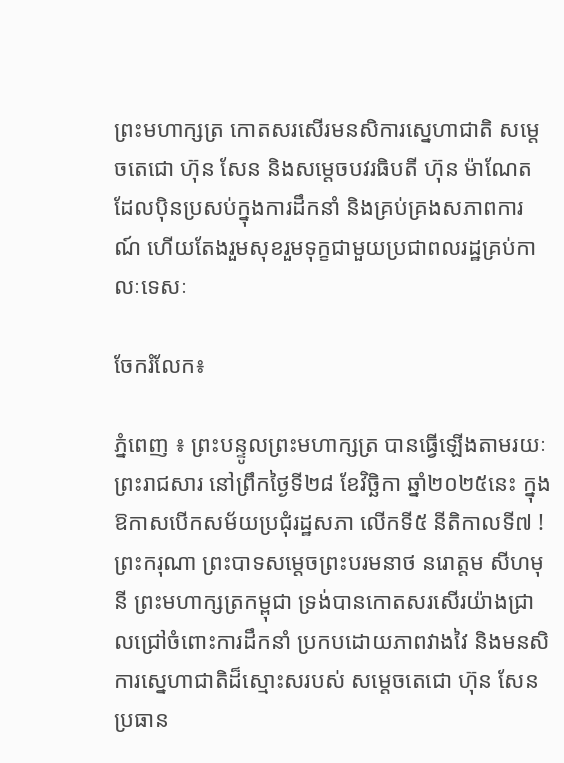ព្រះមហាក្សត្រ កោតសរសើរមនសិការស្នេហាជាតិ សម្តេចតេជោ ហ៊ុន សែន និងសម្តេចបវរធិបតី ហ៊ុន ម៉ាណែត ដែលប៉ិនប្រសប់ក្នុងការដឹកនាំ និងគ្រប់គ្រងសភាពការណ៍ ហើយតែងរួមសុខរួមទុក្ខជាមួយប្រជាពលរដ្ឋគ្រប់កាលៈទេសៈ

ចែករំលែក៖

ភ្នំពេញ ៖ ព្រះបន្ទូលព្រះមហាក្សត្រ បានធ្វើឡើងតាមរយៈព្រះរាជសារ នៅព្រឹកថ្ងៃទី២៨ ខែវិច្ឆិកា ឆ្នាំ២០២៥នេះ ក្នុងឱកាសបើកសម័យប្រជុំរដ្ឋសភា លើកទី៥ នីតិកាលទី៧ ! ព្រះករុណា ព្រះបាទសម្តេចព្រះបរមនាថ នរោត្តម សីហមុនី ព្រះមហាក្សត្រកម្ពុជា ទ្រង់បានកោតសរសើរយ៉ាងជ្រាលជ្រៅចំពោះការដឹកនាំ ប្រកបដោយភាពវាងវៃ និងមនសិការស្នេហាជាតិដ៏ស្មោះសរបស់ សម្តេចតេជោ ហ៊ុន សែន ប្រធាន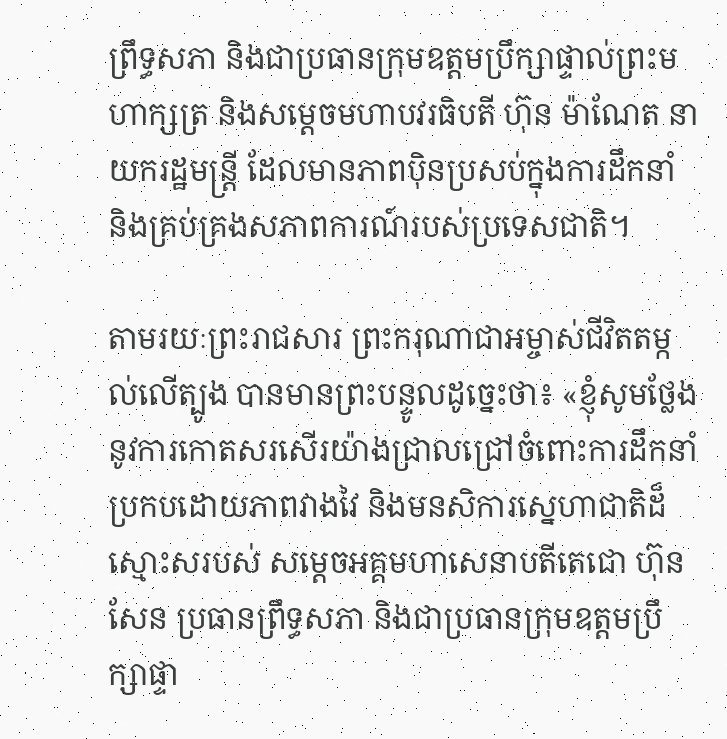ព្រឹទ្ធសភា និងជាប្រធានក្រុមឧត្តមប្រឹក្សាផ្ទាល់ព្រះមហាក្សត្រ និងសម្តេចមហាបវរធិបតី ហ៊ុន ម៉ាណែត នាយករដ្ឋមន្ត្រី ដែលមានភាពប៉ិនប្រសប់ក្នុងការដឹកនាំ និងគ្រប់គ្រងសភាពការណ៍របស់ប្រទេសជាតិ។

តាមរយៈព្រះរាជសារ ព្រះករុណាជាអម្ចាស់ជីវិតតម្កល់លើត្បូង បានមានព្រះបន្ទូលដូច្នេះថា៖ «ខ្ញុំសូមថ្លែងនូវការកោតសរសើរយ៉ាងជ្រាលជ្រៅចំពោះការដឹកនាំ ប្រកបដោយភាពវាងវៃ និងមនសិការស្នេហាជាតិដ៏ស្មោះសរបស់ សម្តេចអគ្គមហាសេនាបតីតេជោ ហ៊ុន សែន ប្រធានព្រឹទ្ធសភា និងជាប្រធានក្រុមឧត្តមប្រឹក្សាផ្ទា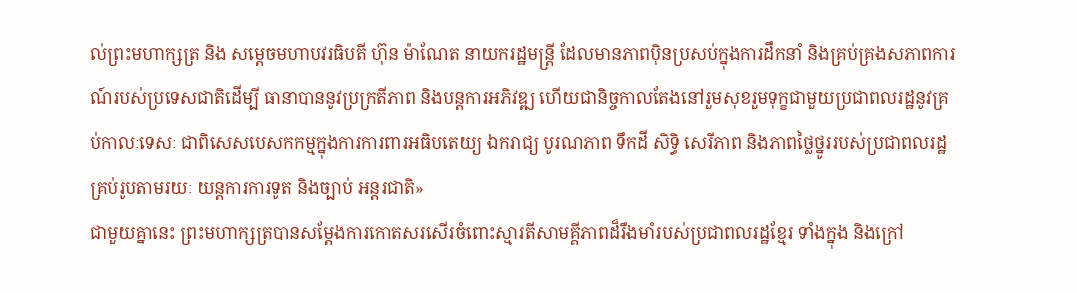ល់ព្រះមហាក្សត្រ និង សម្តេចមហាបវរធិបតី ហ៊ុន ម៉ាណែត នាយករដ្ឋមន្ត្រី ដែលមានភាពប៉ិនប្រសប់ក្នុងការដឹកនាំ និងគ្រប់គ្រងសភាពការណ៍របស់ប្រទេសជាតិដើម្បី ធានាបាននូវប្រក្រតីភាព និងបន្តការអភិវឌ្ឍ ហើយជានិច្ចកាលតែងនៅរួមសុខរួមទុក្ខជាមួយប្រជាពលរដ្ឋនូវគ្រប់កាលៈទេសៈ ជាពិសេសបេសកកម្មក្នុងការការពារអធិបតេយ្យ ឯករាជ្យ បូរណភាព ទឹកដី សិទ្ធិ សេរីភាព និងភាពថ្លៃថ្នូររបស់ប្រជាពលរដ្ឋគ្រប់រូបតាមរយៈ យន្តការការទូត និងច្បាប់ អន្តរជាតិ»
ជាមួយគ្នានេះ ព្រះមហាក្សត្របានសម្តែងការកោតសរសើរចំពោះស្មារតីសាមគ្គីភាពដ៏រឹងមាំរបស់ប្រជាពលរដ្ឋខ្មែរ ទាំងក្នុង និងក្រៅ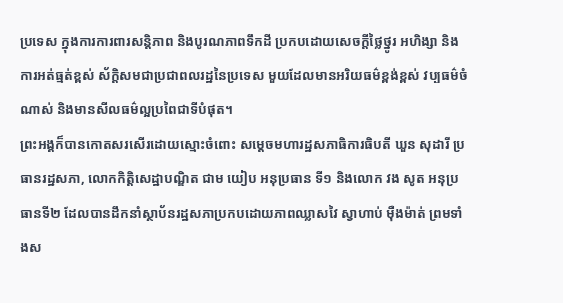ប្រទេស ក្នុងការការពារសន្តិភាព និងបូរណភាពទឹកដី ប្រកបដោយសេចក្តីថ្លៃថ្នូរ អហិង្សា និងការអត់ធ្មត់ខ្ពស់ ស័ក្តិសមជាប្រជាពលរដ្ឋនៃប្រទេស មួយដែលមានអរិយធម៌ខ្ពង់ខ្ពស់ វប្បធម៌ចំណាស់ និងមានសីលធម៌ល្អប្រពៃជាទីបំផុត។
ព្រះអង្គក៏បានកោតសរសើរដោយស្មោះចំពោះ សម្តេចមហារដ្ឋសភាធិការធិបតី ឃួន សុដារី ប្រធានរដ្ឋសភា, លោកកិត្តិសេដ្ឋាបណ្ឌិត ជាម យៀប អនុប្រធាន ទី១ និងលោក វង សូត អនុប្រធានទី២ ដែលបានដឹកនាំស្ថាប័នរដ្ឋសភាប្រកបដោយភាពឈ្លាសវៃ ស្វាហាប់ ម៉ឺងម៉ាត់ ព្រមទាំងស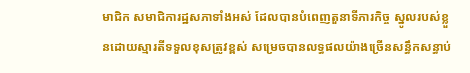មាជិក សមាជិការដ្ឋសភាទាំងអស់ ដែលបានបំពេញតួនាទីភារកិច្ច ស្នូលរបស់ខ្លួនដោយស្មារតីទទួលខុសត្រូវខ្ពស់ សម្រេចបានលទ្ធផលយ៉ាងច្រើនសន្ធឹកសន្ធាប់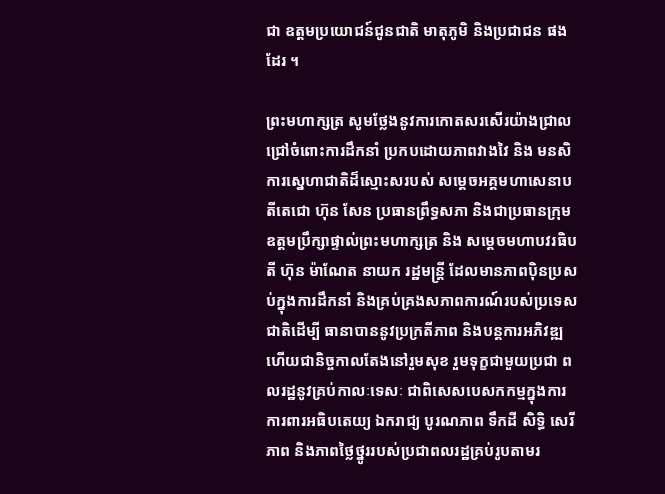ជា ឧត្តមប្រយោជន៍ជូនជាតិ មាតុភូមិ និងប្រជាជន ផងដែរ ។

ព្រះមហាក្សត្រ សូមថ្លែងនូវការកោតសរសើរយ៉ាងជ្រាលជ្រៅចំពោះការដឹកនាំ ប្រកបដោយភាពវាងវៃ និង មនសិការស្នេហាជាតិដ៏ស្មោះសរបស់ សម្តេចអគ្គមហាសេនាបតីតេជោ ហ៊ុន សែន ប្រធានព្រឹទ្ធសភា និងជាប្រធានក្រុមឧត្តមប្រឹក្សាផ្ទាល់ព្រះមហាក្សត្រ និង សម្តេចមហាបវរធិបតី ហ៊ុន ម៉ាណែត នាយក រដ្ឋមន្ត្រី ដែលមានភាពប៉ិនប្រសប់ក្នុងការដឹកនាំ និងគ្រប់គ្រងសភាពការណ៍របស់ប្រទេសជាតិដើម្បី ធានាបាននូវប្រក្រតីភាព និងបន្តការអភិវឌ្ឍ ហើយជានិច្ចកាលតែងនៅរួមសុខ រួមទុក្ខជាមួយប្រជា ពលរដ្ឋនូវគ្រប់កាលៈទេសៈ ជាពិសេសបេសកកម្មក្នុងការការពារអធិបតេយ្យ ឯករាជ្យ បូរណភាព ទឹកដី សិទ្ធិ សេរីភាព និងភាពថ្លៃថ្នូររបស់ប្រជាពលរដ្ឋគ្រប់រូបតាមរ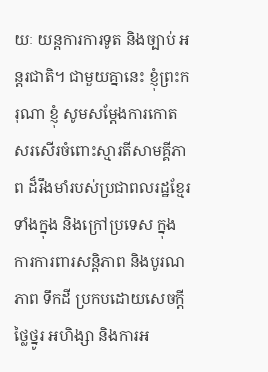យៈ យន្តការការទូត និងច្បាប់ អន្តរជាតិ។ ជាមួយគ្នានេះ ខ្ញុំព្រះករុណា ខ្ញុំ សូមសម្តែងការកោតសរសើរចំពោះស្មារតីសាមគ្គីភាព ដ៏រឹងមាំរបស់ប្រជាពលរដ្ឋខ្មែរ ទាំងក្នុង និងក្រៅប្រទេស ក្នុងការការពារសន្តិភាព និងបូរណភាព ទឹកដី ប្រកបដោយសេចក្តីថ្លៃថ្នូរ អហិង្សា និងការអ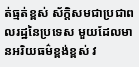ត់ធ្មត់ខ្ពស់ ស័ក្តិសមជាប្រជាពលរដ្ឋនៃប្រទេស មួយដែលមានអរិយធម៌ខ្ពង់ខ្ពស់ វ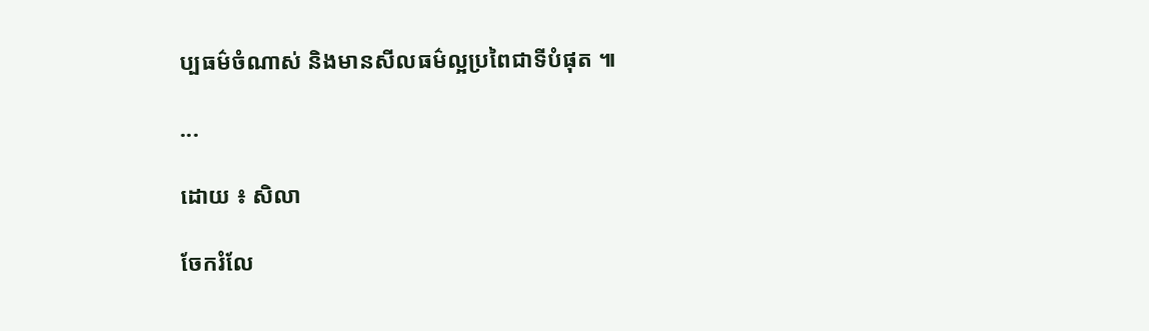ប្បធម៌ចំណាស់ និងមានសីលធម៌ល្អប្រពៃជាទីបំផុត ៕

...

ដោយ ៖ សិលា

ចែករំលែ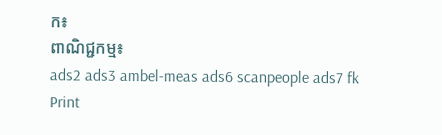ក៖
ពាណិជ្ជកម្ម៖
ads2 ads3 ambel-meas ads6 scanpeople ads7 fk Print